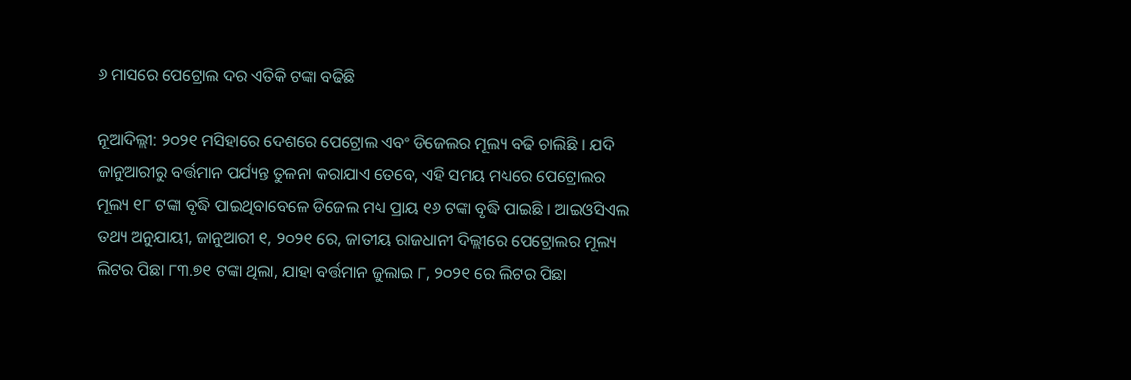୬ ମାସରେ ପେଟ୍ରୋଲ ଦର ଏତିକି ଟଙ୍କା ବଢିଛି

ନୂଆଦିଲ୍ଲୀ: ୨୦୨୧ ମସିହାରେ ଦେଶରେ ପେଟ୍ରୋଲ ଏବଂ ଡିଜେଲର ମୂଲ୍ୟ ବଢି ଚାଲିଛି । ଯଦି ଜାନୁଆରୀରୁ ବର୍ତ୍ତମାନ ପର୍ଯ୍ୟନ୍ତ ତୁଳନା କରାଯାଏ ତେବେ, ଏହି ସମୟ ମଧ୍ୟରେ ପେଟ୍ରୋଲର ମୂଲ୍ୟ ୧୮ ଟଙ୍କା ବୃଦ୍ଧି ପାଇଥିବାବେଳେ ଡିଜେଲ ମଧ୍ୟ ପ୍ରାୟ ୧୬ ଟଙ୍କା ବୃଦ୍ଧି ପାଇଛି । ଆଇଓସିଏଲ ତଥ୍ୟ ଅନୁଯାୟୀ, ଜାନୁଆରୀ ୧, ୨୦୨୧ ରେ, ଜାତୀୟ ରାଜଧାନୀ ଦିଲ୍ଲୀରେ ପେଟ୍ରୋଲର ମୂଲ୍ୟ ଲିଟର ପିଛା ୮୩.୭୧ ଟଙ୍କା ଥିଲା, ଯାହା ବର୍ତ୍ତମାନ ଜୁଲାଇ ୮, ୨୦୨୧ ରେ ଲିଟର ପିଛା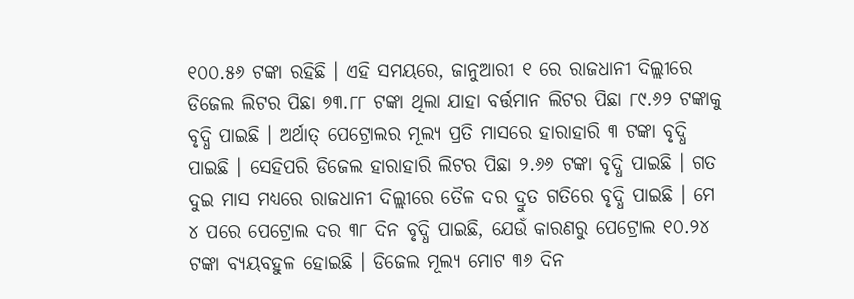୧୦୦.୫୬ ଟଙ୍କା ରହିଛି । ଏହି ସମୟରେ, ଜାନୁଆରୀ ୧ ରେ ରାଜଧାନୀ ଦିଲ୍ଲୀରେ ଡିଜେଲ ଲିଟର ପିଛା ୭୩.୮୮ ଟଙ୍କା ଥିଲା ଯାହା ବର୍ତ୍ତମାନ ଲିଟର ପିଛା ୮୯.୬୨ ଟଙ୍କାକୁ ବୃଦ୍ଧି ପାଇଛି । ଅର୍ଥାତ୍‌ ପେଟ୍ରୋଲର ମୂଲ୍ୟ ପ୍ରତି ମାସରେ ହାରାହାରି ୩ ଟଙ୍କା ବୃଦ୍ଧି ପାଇଛି । ସେହିପରି ଡିଜେଲ ହାରାହାରି ଲିଟର ପିଛା ୨.୬୬ ଟଙ୍କା ବୃଦ୍ଧି ପାଇଛି । ଗତ ଦୁଇ ମାସ ମଧ୍ୟରେ ରାଜଧାନୀ ଦିଲ୍ଲୀରେ ତୈଳ ଦର ଦ୍ରୁତ ଗତିରେ ବୃଦ୍ଧି ପାଇଛି । ମେ ୪ ପରେ ପେଟ୍ରୋଲ ଦର ୩୮ ଦିନ ବୃଦ୍ଧି ପାଇଛି, ଯେଉଁ କାରଣରୁ ପେଟ୍ରୋଲ ୧୦.୨୪ ଟଙ୍କା ବ୍ୟୟବହୁଳ ହୋଇଛି । ଡିଜେଲ ମୂଲ୍ୟ ମୋଟ ୩୬ ଦିନ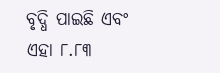ବୃଦ୍ଧି ପାଇଛି ଏବଂ ଏହା ୮.୮୩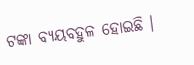ଟଙ୍କା ବ୍ୟୟବହୁଳ ହୋଇଛି ।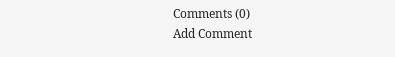Comments (0)
Add Comment